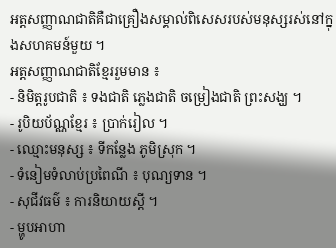អត្តសញ្ញាណជាតិគឺជាគ្រឿងសម្គាល់ពិសេសរបស់មនុស្សរស់នៅក្នុងសហគមន៍មួយ ។
អត្តសញ្ញាណជាតិខ្មែររួមមាន ៖
- និមិត្តរូបជាតិ ៖ ទងជាតិ ភ្លេងជាតិ ចម្រៀងជាតិ ព្រះសង្ឃ ។
- រូបិយប័ណ្ណខ្មែរ ៖ ប្រាក់រៀល ។
- ឈ្មោះមនុស្ស ៖ ទីកន្លែង ភូមិស្រុក ។
- ទំនៀមទំលាប់ប្រពៃណី ៖ បុណ្យទាន ។
- សុជីវធម៌ ៖ ការនិយាយស្តី ។
- ម្ហូបអាហា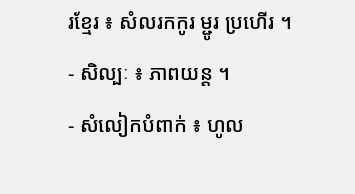រខ្មែរ ៖ សំលរកកូរ ម្ជូរ ប្រហើរ ។
- សិល្បៈ ៖ ភាពយន្ត ។
- សំលៀកបំពាក់ ៖ ហូល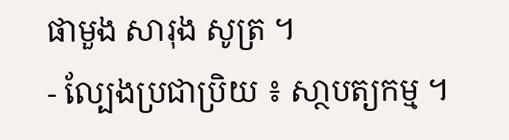ផាមួង សារុង សូត្រ ។
- ល្បែងប្រជាប្រិយ ៖ សា្ថបត្យកម្ម ។